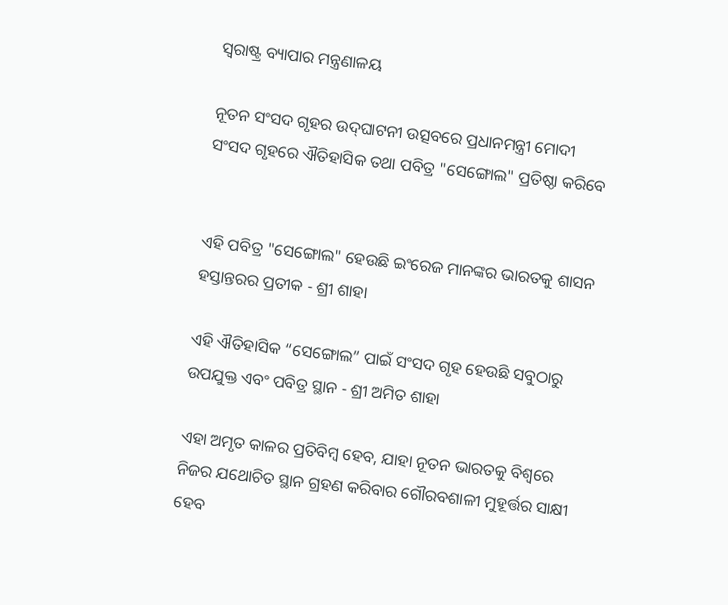ସ୍ଵରାଷ୍ଟ୍ର ବ୍ୟାପାର ମନ୍ତ୍ରଣାଳୟ

ନୂତନ ସଂସଦ ଗୃହର ଉଦ୍‌ଘାଟନୀ ଉତ୍ସବରେ ପ୍ରଧାନମନ୍ତ୍ରୀ ମୋଦୀ ସଂସଦ ଗୃହରେ ଐତିହାସିକ ତଥା ପବିତ୍ର "ସେଙ୍ଗୋଲ" ପ୍ରତିଷ୍ଠା କରିବେ


ଏହି ପବିତ୍ର "ସେଙ୍ଗୋଲ" ହେଉଛି ଇଂରେଜ ମାନଙ୍କର ଭାରତକୁ ଶାସନ ହସ୍ତାନ୍ତରର ପ୍ରତୀକ - ଶ୍ରୀ ଶାହା

ଏହି ଐତିହାସିକ “ସେଙ୍ଗୋଲ” ପାଇଁ ସଂସଦ ଗୃହ ହେଉଛି ସବୁଠାରୁ ଉପଯୁକ୍ତ ଏବଂ ପବିତ୍ର ସ୍ଥାନ - ଶ୍ରୀ ଅମିତ ଶାହା

ଏହା ଅମୃତ କାଳର ପ୍ରତିବିମ୍ବ ହେବ, ଯାହା ନୂତନ ଭାରତକୁ ବିଶ୍ୱରେ ନିଜର ଯଥୋଚିତ ସ୍ଥାନ ଗ୍ରହଣ କରିବାର ଗୌରବଶାଳୀ ମୁହୂର୍ତ୍ତର ସାକ୍ଷୀ ହେବ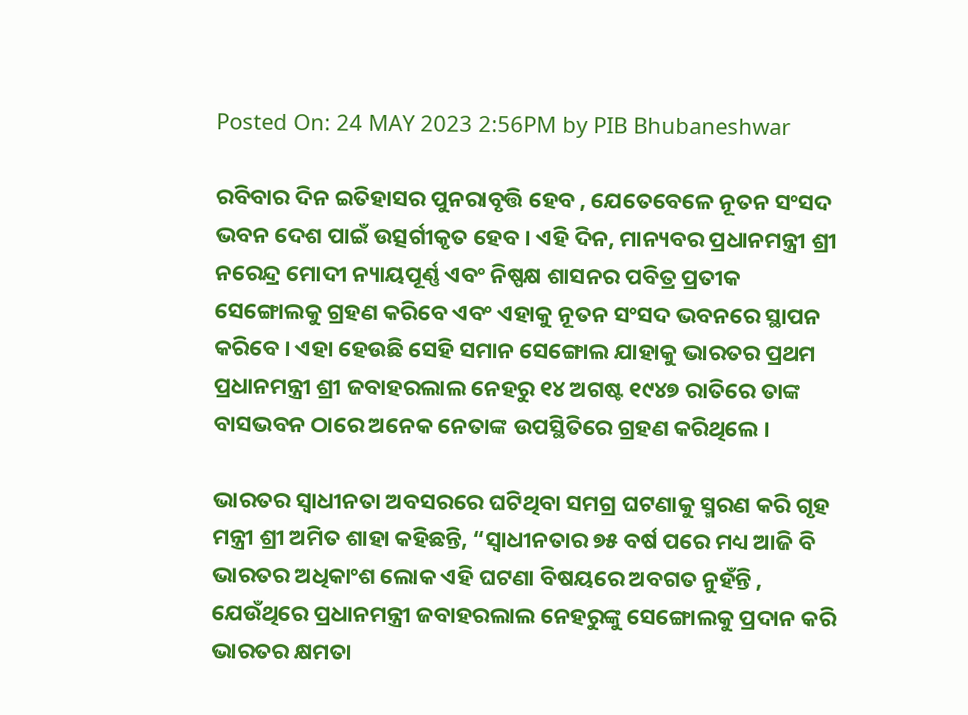Posted On: 24 MAY 2023 2:56PM by PIB Bhubaneshwar

ରବିବାର ଦିନ ଇତିହାସର ପୁନରାବୃତ୍ତି ହେବ , ଯେତେବେଳେ ନୂତନ ସଂସଦ ଭବନ ଦେଶ ପାଇଁ ଉତ୍ସର୍ଗୀକୃତ ହେବ । ଏହି ଦିନ, ମାନ୍ୟବର ପ୍ରଧାନମନ୍ତ୍ରୀ ଶ୍ରୀ ନରେନ୍ଦ୍ର ମୋଦୀ ନ୍ୟାୟପୂର୍ଣ୍ଣ ଏବଂ ନିଷ୍ପକ୍ଷ ଶାସନର ପବିତ୍ର ପ୍ରତୀକ ସେଙ୍ଗୋଲକୁ ଗ୍ରହଣ କରିବେ ଏବଂ ଏହାକୁ ନୂତନ ସଂସଦ ଭବନରେ ସ୍ଥାପନ କରିବେ । ଏହା ହେଉଛି ସେହି ସମାନ ସେଙ୍ଗୋଲ ଯାହାକୁ ଭାରତର ପ୍ରଥମ ପ୍ରଧାନମନ୍ତ୍ରୀ ଶ୍ରୀ ଜବାହରଲାଲ ନେହରୁ ୧୪ ଅଗଷ୍ଟ ୧୯୪୭ ରାତିରେ ତାଙ୍କ ବାସଭବନ ଠାରେ ଅନେକ ନେତାଙ୍କ ଉପସ୍ଥିତିରେ ଗ୍ରହଣ କରିଥିଲେ ।

ଭାରତର ସ୍ୱାଧୀନତା ଅବସରରେ ଘଟିଥିବା ସମଗ୍ର ଘଟଣାକୁ ସ୍ମରଣ କରି ଗୃହ ମନ୍ତ୍ରୀ ଶ୍ରୀ ଅମିତ ଶାହା କହିଛନ୍ତି, “ସ୍ୱାଧୀନତାର ୭୫ ବର୍ଷ ପରେ ମଧ୍ୟ ଆଜି ବି ଭାରତର ଅଧିକାଂଶ ଲୋକ ଏହି ଘଟଣା ବିଷୟରେ ଅବଗତ ନୁହଁନ୍ତି , ଯେଉଁଥିରେ ପ୍ରଧାନମନ୍ତ୍ରୀ ଜବାହରଲାଲ ନେହରୁଙ୍କୁ ସେଙ୍ଗୋଲକୁ ପ୍ରଦାନ କରି ଭାରତର କ୍ଷମତା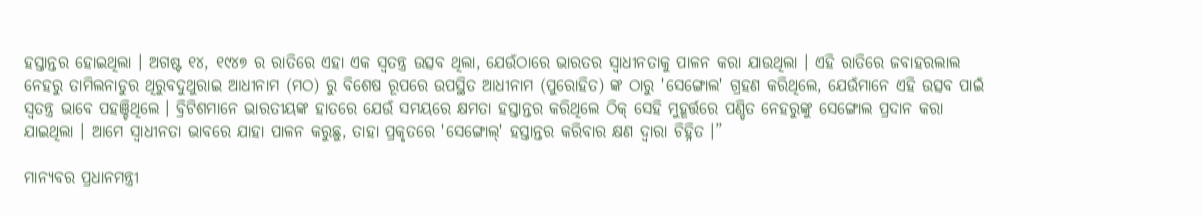ହସ୍ତାନ୍ତର ହୋଇଥିଲା । ଅଗଷ୍ଟ ୧୪, ୧୯୪୭ ର ରାତିରେ ଏହା ଏକ ସ୍ୱତନ୍ତ୍ର ଉତ୍ସବ ଥିଲା, ଯେଉଁଠାରେ ଭାରତର ସ୍ୱାଧୀନତାକୁ ପାଳନ କରା ଯାଉଥିଲା । ଏହି ରାତିରେ ଜବାହରଲାଲ ନେହରୁ ତାମିଲନାଡୁର ଥିରୁବଦୁଥୁରାଇ ଆଧୀନାମ (ମଠ) ରୁ ବିଶେଷ ରୂପରେ ଉପସ୍ଥିତ ଆଧୀନାମ (ପୁରୋହିତ) ଙ୍କ ଠାରୁ 'ସେଙ୍ଗୋଲ' ଗ୍ରହଣ କରିଥିଲେ, ଯେଉଁମାନେ ଏହି ଉତ୍ସବ ପାଇଁ ସ୍ୱତନ୍ତ୍ର ଭାବେ ପହଞ୍ଚିଥିଲେ । ବ୍ରିଟିଶମାନେ ଭାରତୀୟଙ୍କ ହାତରେ ଯେଉଁ ସମୟରେ କ୍ଷମତା ହସ୍ତାନ୍ତର କରିଥିଲେ ଠିକ୍ ସେହି ମୁହୂର୍ତ୍ତରେ ପଣ୍ଡିତ ନେହରୁଙ୍କୁ ସେଙ୍ଗୋଲ ପ୍ରଦାନ କରା ଯାଇଥିଲା । ଆମେ ସ୍ୱାଧୀନତା ଭାବରେ ଯାହା ପାଳନ କରୁଛୁ, ତାହା ପ୍ରକୃତରେ 'ସେଙ୍ଗୋଲ୍‌' ହସ୍ତାନ୍ତର କରିବାର କ୍ଷଣ ଦ୍ୱାରା ଚିହ୍ନିତ ।”

ମାନ୍ୟବର ପ୍ରଧାନମନ୍ତ୍ରୀ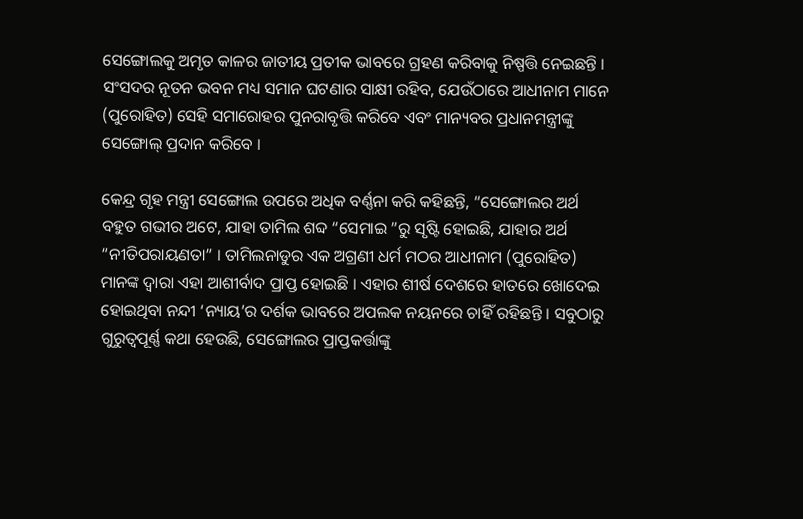ସେଙ୍ଗୋଲକୁ ଅମୃତ କାଳର ଜାତୀୟ ପ୍ରତୀକ ଭାବରେ ଗ୍ରହଣ କରିବାକୁ ନିଷ୍ପତ୍ତି ନେଇଛନ୍ତି । ସଂସଦର ନୂତନ ଭବନ ମଧ୍ୟ ସମାନ ଘଟଣାର ସାକ୍ଷୀ ରହିବ, ଯେଉଁଠାରେ ଆଧୀନାମ ମାନେ (ପୁରୋହିତ) ସେହି ସମାରୋହର ପୁନରାବୃତ୍ତି କରିବେ ଏବଂ ମାନ୍ୟବର ପ୍ରଧାନମନ୍ତ୍ରୀଙ୍କୁ ସେଙ୍ଗୋଲ୍ ପ୍ରଦାନ କରିବେ ।

କେନ୍ଦ୍ର ଗୃହ ମନ୍ତ୍ରୀ ସେଙ୍ଗୋଲ ଉପରେ ଅଧିକ ବର୍ଣ୍ଣନା କରି କହିଛନ୍ତି, “ସେଙ୍ଗୋଲର ଅର୍ଥ ବହୁତ ଗଭୀର ଅଟେ, ଯାହା ତାମିଲ ଶବ୍ଦ “ସେମାଇ ”ରୁ ସୃଷ୍ଟି ହୋଇଛି, ଯାହାର ଅର୍ଥ “ନୀତିପରାୟଣତା” । ତାମିଲନାଡୁର ଏକ ଅଗ୍ରଣୀ ଧର୍ମ ମଠର ଆଧୀନାମ (ପୁରୋହିତ) ମାନଙ୍କ ଦ୍ୱାରା ଏହା ଆଶୀର୍ବାଦ ପ୍ରାପ୍ତ ହୋଇଛି । ଏହାର ଶୀର୍ଷ ଦେଶରେ ହାତରେ ଖୋଦେଇ ହୋଇଥିବା ନନ୍ଦୀ ‘ନ୍ୟାୟ’ର ଦର୍ଶକ ଭାବରେ ଅପଲକ ନୟନରେ ଚାହିଁ ରହିଛନ୍ତି । ସବୁଠାରୁ ଗୁରୁତ୍ୱପୂର୍ଣ୍ଣ କଥା ହେଉଛି, ସେଙ୍ଗୋଲର ପ୍ରାପ୍ତକର୍ତ୍ତାଙ୍କୁ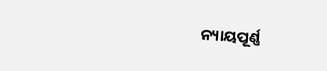ନ୍ୟାୟପୂର୍ଣ୍ଣ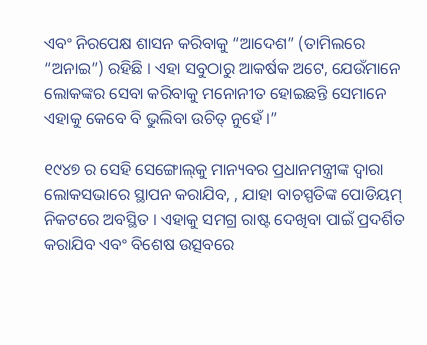ଏବଂ ନିରପେକ୍ଷ ଶାସନ କରିବାକୁ “ଆଦେଶ” (ତାମିଲରେ “ଅନାଇ”) ରହିଛି । ଏହା ସବୁଠାରୁ ଆକର୍ଷକ ଅଟେ, ଯେଉଁମାନେ ଲୋକଙ୍କର ସେବା କରିବାକୁ ମନୋନୀତ ହୋଇଛନ୍ତି ସେମାନେ ଏହାକୁ କେବେ ବି ଭୁଲିବା ଉଚିତ୍ ନୁହେଁ ।”

୧୯୪୭ ର ସେହି ସେଙ୍ଗୋଲ୍‌କୁ ମାନ୍ୟବର ପ୍ରଧାନମନ୍ତ୍ରୀଙ୍କ ଦ୍ୱାରା ଲୋକସଭାରେ ସ୍ଥାପନ କରାଯିବ, , ଯାହା ବାଚସ୍ପତିଙ୍କ ପୋଡିୟମ୍ ନିକଟରେ ଅବସ୍ଥିତ । ଏହାକୁ ସମଗ୍ର ରାଷ୍ଟ ଦେଖିବା ପାଇଁ ପ୍ରଦର୍ଶିତ କରାଯିବ ଏବଂ ବିଶେଷ ଉତ୍ସବରେ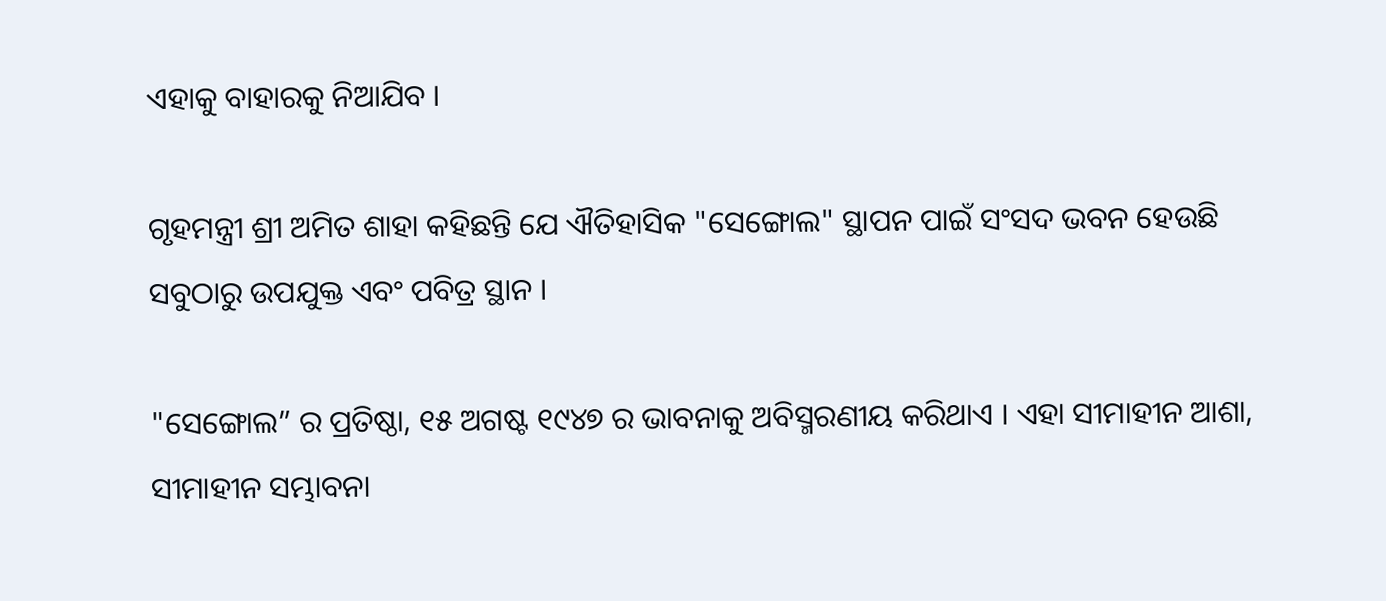ଏହାକୁ ବାହାରକୁ ନିଆଯିବ ।

ଗୃହମନ୍ତ୍ରୀ ଶ୍ରୀ ଅମିତ ଶାହା କହିଛନ୍ତି ଯେ ଐତିହାସିକ "ସେଙ୍ଗୋଲ" ସ୍ଥାପନ ପାଇଁ ସଂସଦ ଭବନ ହେଉଛି ସବୁଠାରୁ ଉପଯୁକ୍ତ ଏବଂ ପବିତ୍ର ସ୍ଥାନ ।

"ସେଙ୍ଗୋଲ” ର ପ୍ରତିଷ୍ଠା, ୧୫ ଅଗଷ୍ଟ ୧୯୪୭ ର ଭାବନାକୁ ଅବିସ୍ମରଣୀୟ କରିଥାଏ । ଏହା ସୀମାହୀନ ଆଶା, ସୀମାହୀନ ସମ୍ଭାବନା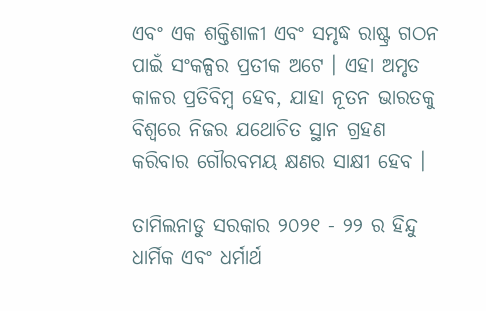ଏବଂ ଏକ ଶକ୍ତିଶାଳୀ ଏବଂ ସମୃଦ୍ଧ ରାଷ୍ଟ୍ର ଗଠନ ପାଇଁ ସଂକଳ୍ପର ପ୍ରତୀକ ଅଟେ । ଏହା ଅମୃତ କାଳର ପ୍ରତିବିମ୍ବ ହେବ, ଯାହା ନୂତନ ଭାରତକୁ ବିଶ୍ୱରେ ନିଜର ଯଥୋଚିତ ସ୍ଥାନ ଗ୍ରହଣ କରିବାର ଗୌରବମୟ କ୍ଷଣର ସାକ୍ଷୀ ହେବ ।

ତାମିଲନାଡୁ ସରକାର ୨୦୨୧ - ୨୨ ର ହିନ୍ଦୁ ଧାର୍ମିକ ଏବଂ ଧର୍ମାର୍ଥ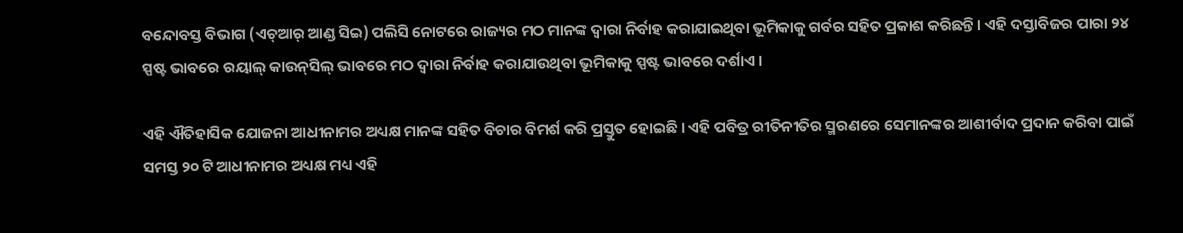ବନ୍ଦୋବସ୍ତ ବିଭାଗ (ଏଚ୍‌ଆର୍ ଆଣ୍ଡ ସିଇ) ପଲିସି ନୋଟରେ ରାଜ୍ୟର ମଠ ମାନଙ୍କ ଦ୍ୱାରା ନିର୍ବାହ କରାଯାଇଥିବା ଭୂମିକାକୁ ଗର୍ବର ସହିତ ପ୍ରକାଶ କରିଛନ୍ତି । ଏହି ଦସ୍ତାବିଜର ପାରା ୨୪ ସ୍ପଷ୍ଟ ଭାବରେ ରୟାଲ୍ କାଉନ୍‌ସିଲ୍ ଭାବରେ ମଠ ଦ୍ୱାରା ନିର୍ବାହ କରାଯାଉଥିବା ଭୂମିକାକୁ ସ୍ପଷ୍ଟ ଭାବରେ ଦର୍ଶାଏ ।

ଏହି ଐତିହାସିକ ଯୋଜନା ଆଧୀନାମର ଅଧ୍ୟକ୍ଷ ମାନଙ୍କ ସହିତ ବିଚାର ବିମର୍ଶ କରି ପ୍ରସ୍ତୁତ ହୋଇଛି । ଏହି ପବିତ୍ର ରୀତିନୀତିର ସ୍ମରଣରେ ସେମାନଙ୍କର ଆଶୀର୍ବାଦ ପ୍ରଦାନ କରିବା ପାଇଁ ସମସ୍ତ ୨୦ ଟି ଆଧୀନାମର ଅଧ୍ୟକ୍ଷ ମଧ୍ୟ ଏହି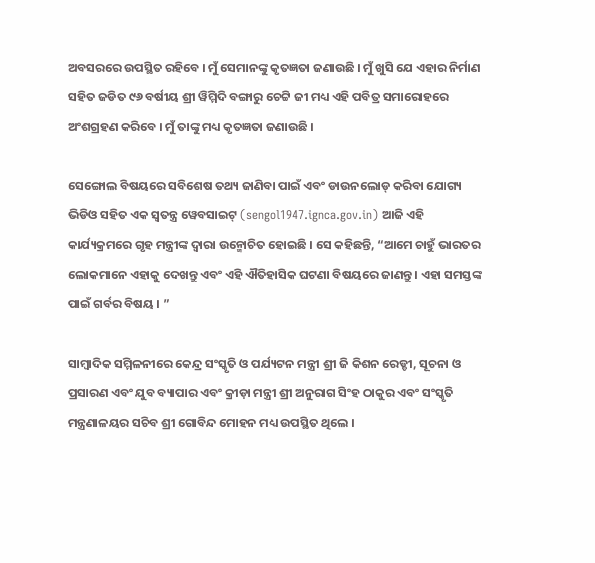ଅବସରରେ ଉପସ୍ଥିତ ରହିବେ । ମୁଁ ସେମାନଙ୍କୁ କୃତଜ୍ଞତା ଜଣାଉଛି । ମୁଁ ଖୁସି ଯେ ଏହାର ନିର୍ମାଣ ସହିତ ଜଡିତ ୯୬ ବର୍ଷୀୟ ଶ୍ରୀ ୱିମ୍ମିଦି ବଙ୍ଗାରୁ ଚେଟ୍ଟି ଜୀ ମଧ୍ୟ ଏହି ପବିତ୍ର ସମାରୋହରେ ଅଂଶଗ୍ରହଣ କରିବେ । ମୁଁ ତାଙ୍କୁ ମଧ୍ୟ କୃତଜ୍ଞତା ଜଣାଉଛି ।

ସେଙ୍ଗୋଲ ବିଷୟରେ ସବିଶେଷ ତଥ୍ୟ ଜାଣିବା ପାଇଁ ଏବଂ ଡାଉନଲୋଡ୍ କରିବା ଯୋଗ୍ୟ ଭିଡିଓ ସହିତ ଏକ ସ୍ୱତନ୍ତ୍ର ୱେବସାଇଟ୍ (sengol1947.ignca.gov.in) ଆଜି ଏହି କାର୍ଯ୍ୟକ୍ରମରେ ଗୃହ ମନ୍ତ୍ରୀଙ୍କ ଦ୍ୱାରା ଉନ୍ମୋଚିତ ହୋଇଛି । ସେ କହିଛନ୍ତି, “ଆମେ ଚାହୁଁ ଭାରତର ଲୋକମାନେ ଏହାକୁ ଦେଖନ୍ତୁ ଏବଂ ଏହି ଐତିହାସିକ ଘଟଣା ବିଷୟରେ ଜାଣନ୍ତୁ । ଏହା ସମସ୍ତଙ୍କ ପାଇଁ ଗର୍ବର ବିଷୟ । ”

ସାମ୍ବାଦିକ ସମ୍ମିଳନୀରେ କେନ୍ଦ୍ର ସଂସ୍କୃତି ଓ ପର୍ଯ୍ୟଟନ ମନ୍ତ୍ରୀ ଶ୍ରୀ ଜି କିଶନ ରେଡ୍ଡୀ, ସୂଚନା ଓ ପ୍ରସାରଣ ଏବଂ ଯୁବ ବ୍ୟାପାର ଏବଂ କ୍ରୀଡ଼ା ମନ୍ତ୍ରୀ ଶ୍ରୀ ଅନୁରାଗ ସିଂହ ଠାକୁର ଏବଂ ସଂସ୍କୃତି ମନ୍ତ୍ରଣାଳୟର ସଚିବ ଶ୍ରୀ ଗୋବିନ୍ଦ ମୋହନ ମଧ୍ୟ ଉପସ୍ଥିତ ଥିଲେ ।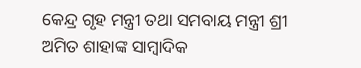କେନ୍ଦ୍ର ଗୃହ ମନ୍ତ୍ରୀ ତଥା ସମବାୟ ମନ୍ତ୍ରୀ ଶ୍ରୀ ଅମିତ ଶାହାଙ୍କ ସାମ୍ବାଦିକ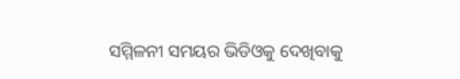ସମ୍ମିଳନୀ ସମୟର ଭିଡିଓକୁ ଦେଖିବାକୁ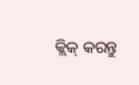କ୍ଲିକ୍ କରନ୍ତୁ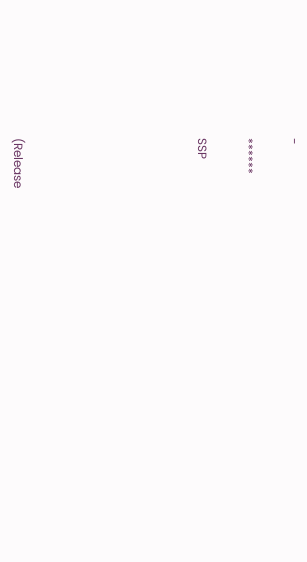-

******

SSP







(Release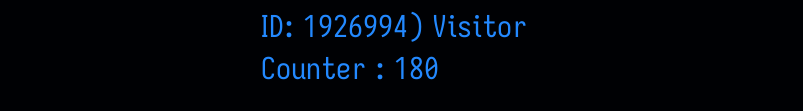ID: 1926994) Visitor Counter : 180